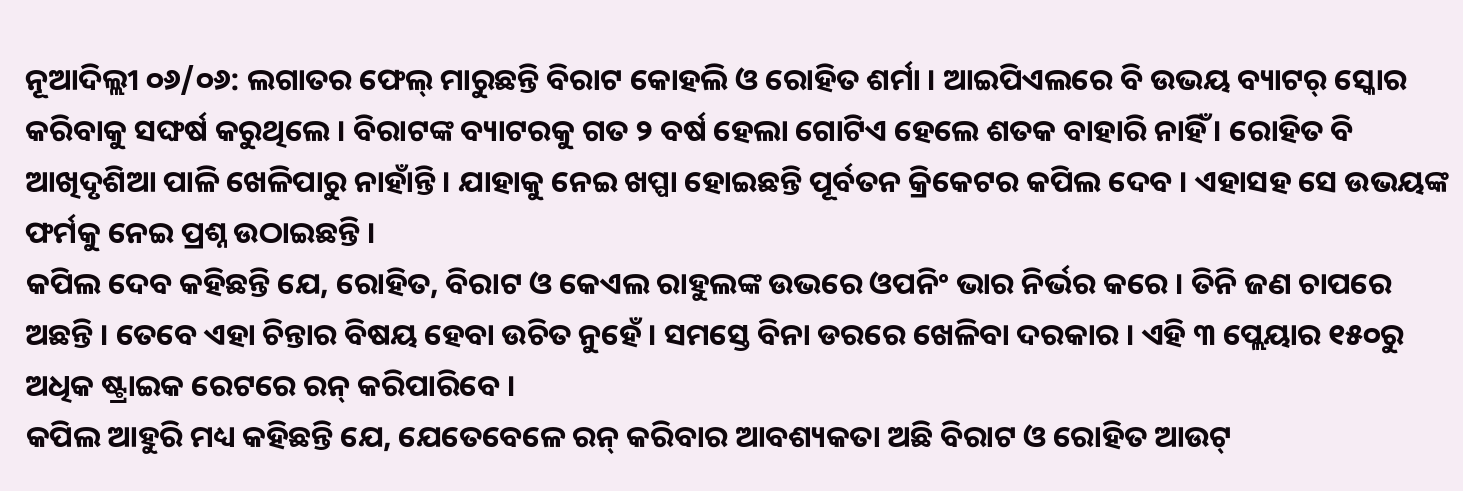ନୂଆଦିଲ୍ଲୀ ୦୬/୦୬: ଲଗାତର ଫେଲ୍ ମାରୁଛନ୍ତି ବିରାଟ କୋହଲି ଓ ରୋହିତ ଶର୍ମା । ଆଇପିଏଲରେ ବି ଉଭୟ ବ୍ୟାଟର୍ ସ୍କୋର କରିବାକୁ ସଙ୍ଘର୍ଷ କରୁଥିଲେ । ବିରାଟଙ୍କ ବ୍ୟାଟରକୁ ଗତ ୨ ବର୍ଷ ହେଲା ଗୋଟିଏ ହେଲେ ଶତକ ବାହାରି ନାହିଁ । ରୋହିତ ବି ଆଖିଦୃଶିଆ ପାଳି ଖେଳିପାରୁ ନାହାଁନ୍ତି । ଯାହାକୁ ନେଇ ଖପ୍ପା ହୋଇଛନ୍ତି ପୂର୍ବତନ କ୍ରିକେଟର କପିଲ ଦେବ । ଏହାସହ ସେ ଉଭୟଙ୍କ ଫର୍ମକୁ ନେଇ ପ୍ରଶ୍ନ ଉଠାଇଛନ୍ତି ।
କପିଲ ଦେବ କହିଛନ୍ତି ଯେ, ରୋହିତ, ବିରାଟ ଓ କେଏଲ ରାହୁଲଙ୍କ ଉଭରେ ଓପନିଂ ଭାର ନିର୍ଭର କରେ । ତିନି ଜଣ ଚାପରେ ଅଛନ୍ତି । ତେବେ ଏହା ଚିନ୍ତାର ବିଷୟ ହେବା ଉଚିତ ନୁହେଁ । ସମସ୍ତେ ବିନା ଡରରେ ଖେଳିବା ଦରକାର । ଏହି ୩ ପ୍ଲେୟାର ୧୫୦ରୁ ଅଧିକ ଷ୍ଟ୍ରାଇକ ରେଟରେ ରନ୍ କରିପାରିବେ ।
କପିଲ ଆହୁରି ମଧ୍ୟ କହିଛନ୍ତି ଯେ, ଯେତେବେଳେ ରନ୍ କରିବାର ଆବଶ୍ୟକତା ଅଛି ବିରାଟ ଓ ରୋହିତ ଆଉଟ୍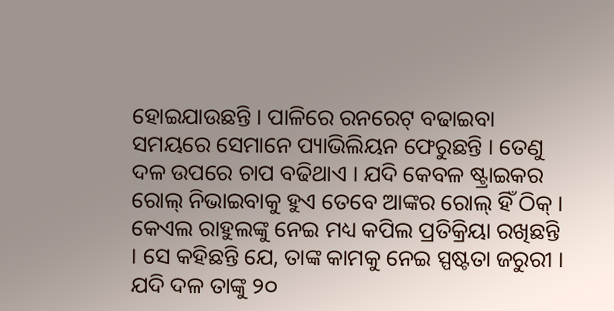ହୋଇଯାଉଛନ୍ତି । ପାଳିରେ ରନରେଟ୍ ବଢାଇବା ସମୟରେ ସେମାନେ ପ୍ୟାଭିଲିୟନ ଫେରୁଛନ୍ତି । ତେଣୁ ଦଳ ଉପରେ ଚାପ ବଢିଥାଏ । ଯଦି କେବଳ ଷ୍ଟ୍ରାଇକର ରୋଲ୍ ନିଭାଇବାକୁ ହୁଏ ତେବେ ଆଙ୍କର ରୋଲ୍ ହିଁ ଠିକ୍ ।
କେଏଲ ରାହୁଲଙ୍କୁ ନେଇ ମଧ୍ୟ କପିଲ ପ୍ରତିକ୍ରିୟା ରଖିଛନ୍ତି । ସେ କହିଛନ୍ତି ଯେ, ତାଙ୍କ କାମକୁ ନେଇ ସ୍ପଷ୍ଟତା ଜରୁରୀ । ଯଦି ଦଳ ତାଙ୍କୁ ୨୦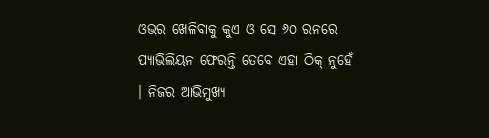ଓଭର ଖେଳିବାକୁ କୁଏ ଓ ସେ ୬୦ ରନରେ ପ୍ୟାଭିଲିୟନ ଫେରନ୍ତି ତେବେ ଏହା ଠିକ୍ ନୁହେଁ । ନିଜର ଆଭିମୁଖ୍ୟ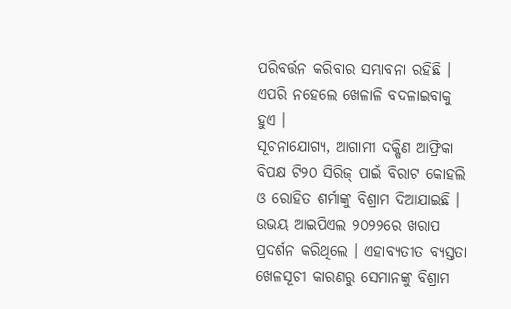ପରିବର୍ତ୍ତନ କରିବାର ସମ୍ଭାବନା ରହିଛି । ଏପରି ନହେଲେ ଖେଳାଳି ବଦଳାଇବାକୁ ହୁଏ ।
ସୂଚନାଯୋଗ୍ୟ, ଆଗାମୀ ଦକ୍ଷିଣ ଆଫ୍ରିକା ବିପକ୍ଷ ଟି୨୦ ସିରିଜ୍ ପାଇଁ ବିରାଟ କୋହଲି ଓ ରୋହିତ ଶର୍ମାଙ୍କୁ ବିଶ୍ରାମ ଦିଆଯାଇଛି । ଉଭୟ ଆଇପିଏଲ ୨୦୨୨ରେ ଖରାପ ପ୍ରଦର୍ଶନ କରିଥିଲେ । ଏହାବ୍ୟତୀତ ବ୍ୟସ୍ତତା ଖେଳସୂଚୀ କାରଣରୁ ସେମାନଙ୍କୁ ବିଶ୍ରାମ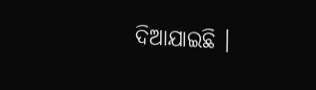ଦିଆଯାଇଛି ।